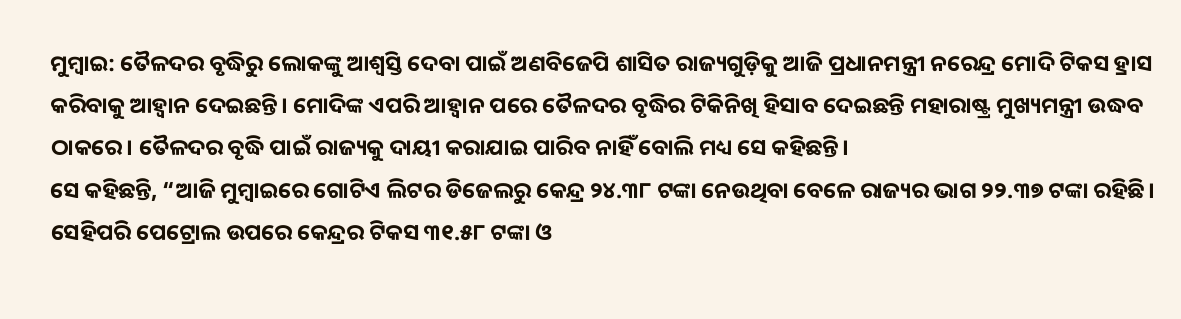ମୁମ୍ବାଇ: ତୈଳଦର ବୃଦ୍ଧିରୁ ଲୋକଙ୍କୁ ଆଶ୍ୱସ୍ତି ଦେବା ପାଇଁ ଅଣବିଜେପି ଶାସିତ ରାଜ୍ୟଗୁଡ଼ିକୁ ଆଜି ପ୍ରଧାନମନ୍ତ୍ରୀ ନରେନ୍ଦ୍ର ମୋଦି ଟିକସ ହ୍ରାସ କରିବାକୁ ଆହ୍ୱାନ ଦେଇଛନ୍ତି। ମୋଦିଙ୍କ ଏପରି ଆହ୍ୱାନ ପରେ ତୈଳଦର ବୃଦ୍ଧିର ଟିକିନିଖି ହିସାବ ଦେଇଛନ୍ତି ମହାରାଷ୍ଟ୍ର ମୁଖ୍ୟମନ୍ତ୍ରୀ ଉଦ୍ଧବ ଠାକରେ। ତୈଳଦର ବୃଦ୍ଧି ପାଇଁ ରାଜ୍ୟକୁ ଦାୟୀ କରାଯାଇ ପାରିବ ନାହିଁ ବୋଲି ମଧ୍ୟ ସେ କହିଛନ୍ତି।
ସେ କହିଛନ୍ତି, “ଆଜି ମୁମ୍ବାଇରେ ଗୋଟିଏ ଲିଟର ଡିଜେଲରୁ କେନ୍ଦ୍ର ୨୪.୩୮ ଟଙ୍କା ନେଉଥିବା ବେଳେ ରାଜ୍ୟର ଭାଗ ୨୨.୩୭ ଟଙ୍କା ରହିଛି। ସେହିପରି ପେଟ୍ରୋଲ ଉପରେ କେନ୍ଦ୍ରର ଟିକସ ୩୧.୫୮ ଟଙ୍କା ଓ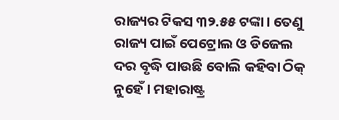ରାଜ୍ୟର ଟିକସ ୩୨.୫୫ ଟଙ୍କା। ତେଣୁ ରାଜ୍ୟ ପାଇଁ ପେଟ୍ରୋଲ ଓ ଡିଜେଲ ଦର ବୃଦ୍ଧି ପାଉଛି ବୋଲି କହିବା ଠିକ୍ ନୁହେଁ। ମହାରାଷ୍ଟ୍ର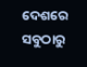ଦେଶରେ ସବୁଠାରୁ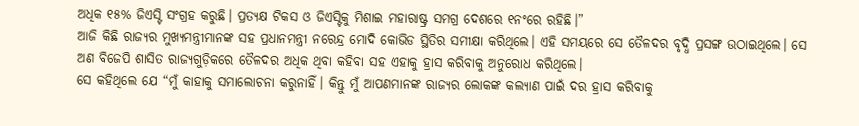ଅଧିକ ୧୫% ଜିଏସ୍ଟି ସଂଗ୍ରହ କରୁଛି। ପ୍ରତ୍ୟକ୍ଷ ଟିକସ ଓ ଜିଏସ୍ଟିକୁ ମିଶାଇ ମହାରାଷ୍ଟ୍ର ସମଗ୍ର ଦେଶରେ ୧ନଂରେ ରହିଛି।”
ଆଜି କିଛି ରାଜ୍ୟର ମୁଖ୍ୟମନ୍ତ୍ରୀମାନଙ୍କ ସହ ପ୍ରଧାନମନ୍ତ୍ରୀ ନରେନ୍ଦ୍ର ମୋଦି କୋଭିଡ ସ୍ଥିତିର ସମୀକ୍ଷା କରିଥିଲେ। ଏହି ସମୟରେ ସେ ତୈଳଦର ବୃଦ୍ଧି ପ୍ରସଙ୍ଗ ଉଠାଇଥିଲେ। ସେ ଅଣ ବିଜେପି ଶାସିତ ରାଜ୍ୟଗୁଡ଼ିକରେ ତୈଳଦର ଅଧିକ ଥିବା କହିବା ସହ ଏହାକୁ ହ୍ରାସ କରିବାକୁ ଅନୁରୋଧ କରିଥିଲେ।
ସେ କହିଥିଲେ ଯେ “ମୁଁ କାହାକୁ ସମାଲୋଚନା କରୁନାହିଁ। କିନ୍ତୁ ମୁଁ ଆପଣମାନଙ୍କ ରାଜ୍ୟର ଲୋକଙ୍କ କଲ୍ୟାଣ ପାଇଁ ଦର ହ୍ରାସ କରିବାକୁ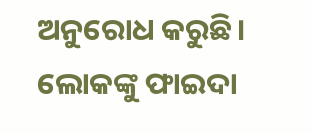ଅନୁରୋଧ କରୁଛି। ଲୋକଙ୍କୁ ଫାଇଦା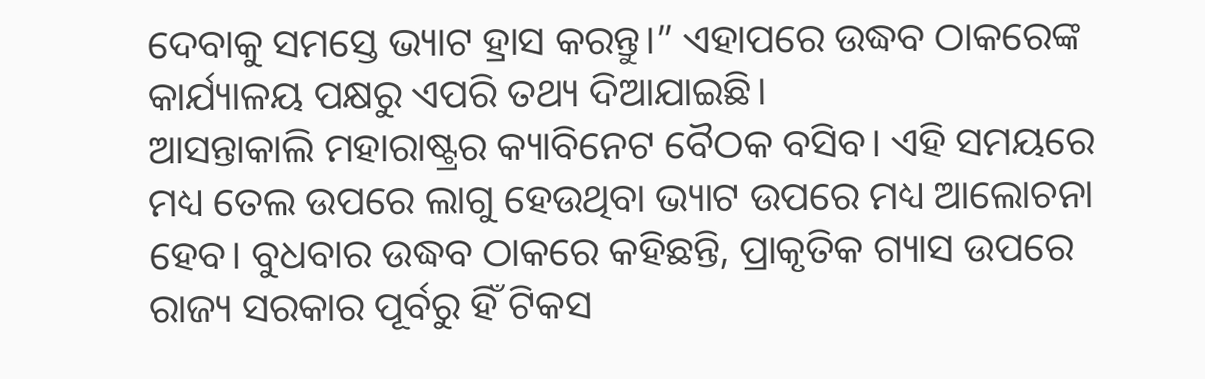ଦେବାକୁ ସମସ୍ତେ ଭ୍ୟାଟ ହ୍ରାସ କରନ୍ତୁ।” ଏହାପରେ ଉଦ୍ଧବ ଠାକରେଙ୍କ କାର୍ଯ୍ୟାଳୟ ପକ୍ଷରୁ ଏପରି ତଥ୍ୟ ଦିଆଯାଇଛି।
ଆସନ୍ତାକାଲି ମହାରାଷ୍ଟ୍ରର କ୍ୟାବିନେଟ ବୈଠକ ବସିବ। ଏହି ସମୟରେ ମଧ୍ୟ ତେଲ ଉପରେ ଲାଗୁ ହେଉଥିବା ଭ୍ୟାଟ ଉପରେ ମଧ୍ୟ ଆଲୋଚନା ହେବ। ବୁଧବାର ଉଦ୍ଧବ ଠାକରେ କହିଛନ୍ତି, ପ୍ରାକୃତିକ ଗ୍ୟାସ ଉପରେ ରାଜ୍ୟ ସରକାର ପୂର୍ବରୁ ହିଁ ଟିକସ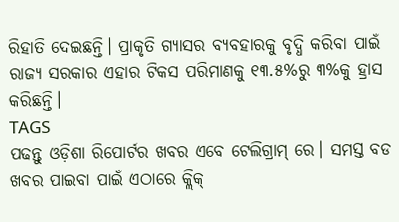ରିହାତି ଦେଇଛନ୍ତି। ପ୍ରାକୃତି ଗ୍ୟାସର ବ୍ୟବହାରକୁ ବୃଦ୍ଧି କରିବା ପାଇଁ ରାଜ୍ୟ ସରକାର ଏହାର ଟିକସ ପରିମାଣକୁ ୧୩.୫%ରୁ ୩%କୁ ହ୍ରାସ କରିଛନ୍ତି।
TAGS
ପଢନ୍ତୁ ଓଡ଼ିଶା ରିପୋର୍ଟର ଖବର ଏବେ ଟେଲିଗ୍ରାମ୍ ରେ। ସମସ୍ତ ବଡ ଖବର ପାଇବା ପାଇଁ ଏଠାରେ କ୍ଲିକ୍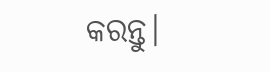କରନ୍ତୁ।